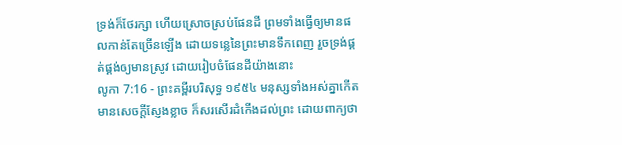ទ្រង់ក៏ថែរក្សា ហើយស្រោចស្រប់ផែនដី ព្រមទាំងធ្វើឲ្យមានផលកាន់តែច្រើនឡើង ដោយទន្លេនៃព្រះមានទឹកពេញ រួចទ្រង់ផ្គត់ផ្គង់ឲ្យមានស្រូវ ដោយរៀបចំផែនដីយ៉ាងនោះ
លូកា 7:16 - ព្រះគម្ពីរបរិសុទ្ធ ១៩៥៤ មនុស្សទាំងអស់គ្នាកើតមានសេចក្ដីស្ញែងខ្លាច ក៏សរសើរដំកើងដល់ព្រះ ដោយពាក្យថា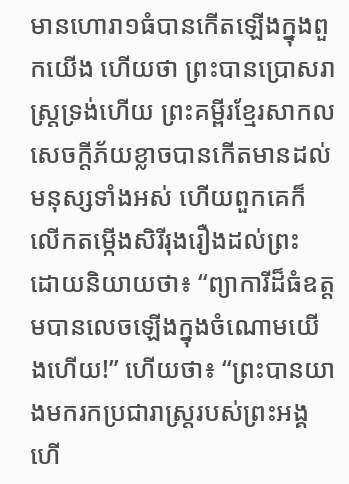មានហោរា១ធំបានកើតឡើងក្នុងពួកយើង ហើយថា ព្រះបានប្រោសរាស្ត្រទ្រង់ហើយ ព្រះគម្ពីរខ្មែរសាកល សេចក្ដីភ័យខ្លាចបានកើតមានដល់មនុស្សទាំងអស់ ហើយពួកគេក៏លើកតម្កើងសិរីរុងរឿងដល់ព្រះ ដោយនិយាយថា៖ “ព្យាការីដ៏ធំឧត្ដមបានលេចឡើងក្នុងចំណោមយើងហើយ!” ហើយថា៖ “ព្រះបានយាងមករកប្រជារាស្ត្ររបស់ព្រះអង្គហើ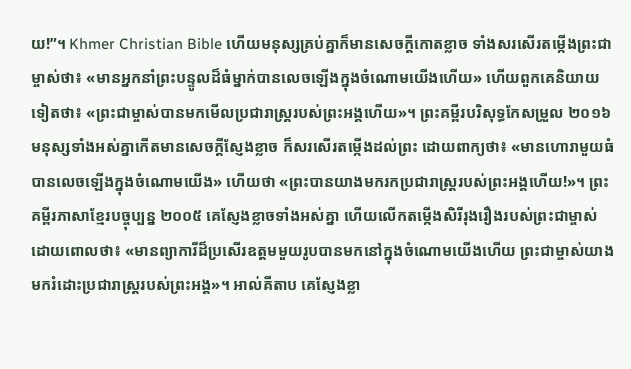យ!”។ Khmer Christian Bible ហើយមនុស្សគ្រប់គ្នាក៏មានសេចក្ដីកោតខ្លាច ទាំងសរសើរតម្កើងព្រះជាម្ចាស់ថា៖ «មានអ្នកនាំព្រះបន្ទូលដ៏ធំម្នាក់បានលេចឡើងក្នុងចំណោមយើងហើយ» ហើយពួកគេនិយាយទៀតថា៖ «ព្រះជាម្ចាស់បានមកមើលប្រជារាស្ដ្ររបស់ព្រះអង្គហើយ»។ ព្រះគម្ពីរបរិសុទ្ធកែសម្រួល ២០១៦ មនុស្សទាំងអស់គ្នាកើតមានសេចក្តីស្ញែងខ្លាច ក៏សរសើរតម្កើងដល់ព្រះ ដោយពាក្យថា៖ «មានហោរាមួយធំបានលេចឡើងក្នុងចំណោមយើង» ហើយថា «ព្រះបានយាងមករកប្រជារាស្ត្ររបស់ព្រះអង្គហើយ!»។ ព្រះគម្ពីរភាសាខ្មែរបច្ចុប្បន្ន ២០០៥ គេស្ញែងខ្លាចទាំងអស់គ្នា ហើយលើកតម្កើងសិរីរុងរឿងរបស់ព្រះជាម្ចាស់ ដោយពោលថា៖ «មានព្យាការីដ៏ប្រសើរឧត្ដមមួយរូបបានមកនៅក្នុងចំណោមយើងហើយ ព្រះជាម្ចាស់យាងមករំដោះប្រជារាស្ត្ររបស់ព្រះអង្គ»។ អាល់គីតាប គេស្ញែងខ្លា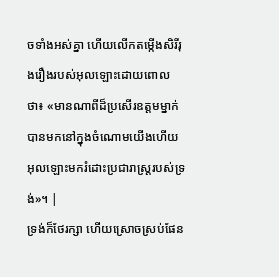ចទាំងអស់គ្នា ហើយលើកតម្កើងសិរីរុងរឿងរបស់អុលឡោះដោយពោលថា៖ «មានណាពីដ៏ប្រសើរឧត្ដមម្នាក់ បានមកនៅក្នុងចំណោមយើងហើយ អុលឡោះមករំដោះប្រជារាស្ដ្ររបស់ទ្រង់»។ |
ទ្រង់ក៏ថែរក្សា ហើយស្រោចស្រប់ផែន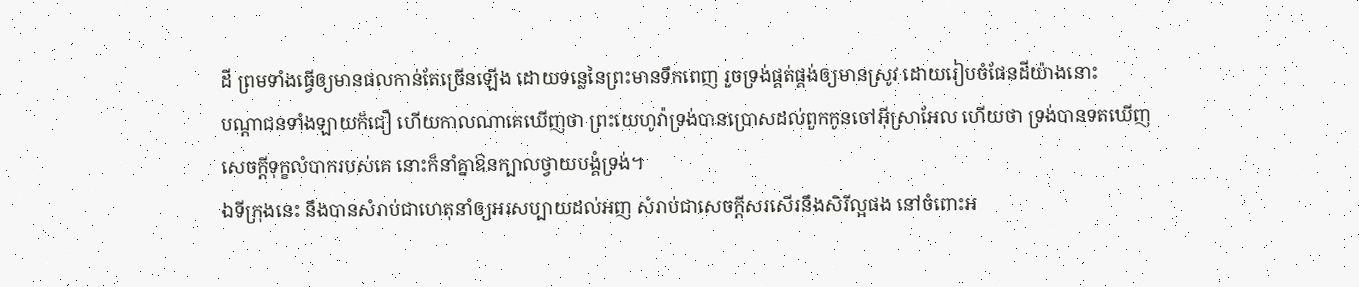ដី ព្រមទាំងធ្វើឲ្យមានផលកាន់តែច្រើនឡើង ដោយទន្លេនៃព្រះមានទឹកពេញ រួចទ្រង់ផ្គត់ផ្គង់ឲ្យមានស្រូវ ដោយរៀបចំផែនដីយ៉ាងនោះ
បណ្តាជនទាំងឡាយក៏ជឿ ហើយកាលណាគេឃើញថា ព្រះយេហូវ៉ាទ្រង់បានប្រោសដល់ពួកកូនចៅអ៊ីស្រាអែល ហើយថា ទ្រង់បានទតឃើញសេចក្ដីទុក្ខលំបាករបស់គេ នោះក៏នាំគ្នាឱនក្បាលថ្វាយបង្គំទ្រង់។
ឯទីក្រុងនេះ នឹងបានសំរាប់ជាហេតុនាំឲ្យអរសប្បាយដល់អញ សំរាប់ជាសេចក្ដីសរសើរនឹងសិរីល្អផង នៅចំពោះអ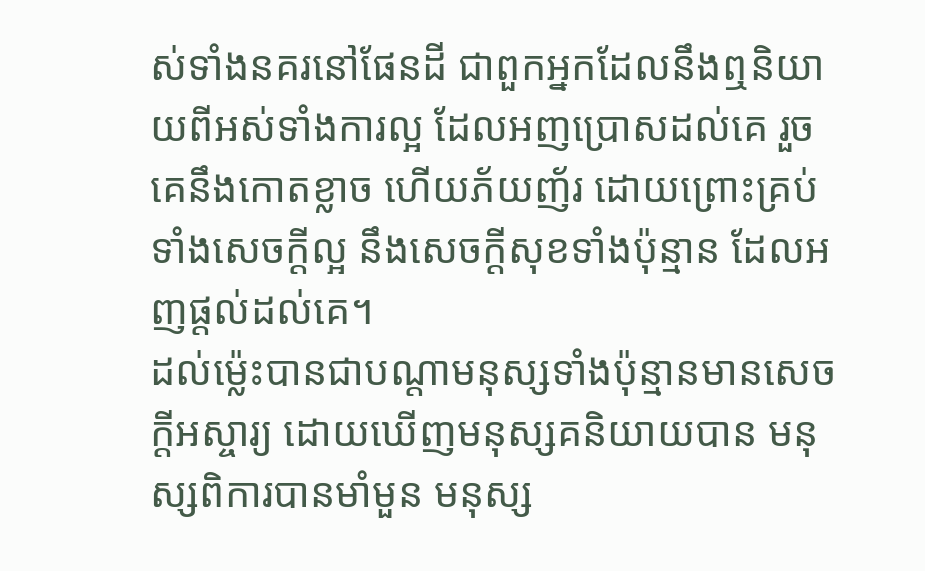ស់ទាំងនគរនៅផែនដី ជាពួកអ្នកដែលនឹងឮនិយាយពីអស់ទាំងការល្អ ដែលអញប្រោសដល់គេ រួចគេនឹងកោតខ្លាច ហើយភ័យញ័រ ដោយព្រោះគ្រប់ទាំងសេចក្ដីល្អ នឹងសេចក្ដីសុខទាំងប៉ុន្មាន ដែលអញផ្តល់ដល់គេ។
ដល់ម៉្លេះបានជាបណ្តាមនុស្សទាំងប៉ុន្មានមានសេចក្ដីអស្ចារ្យ ដោយឃើញមនុស្សគនិយាយបាន មនុស្សពិការបានមាំមួន មនុស្ស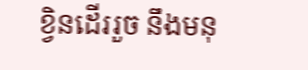ខ្វិនដើររួច នឹងមនុ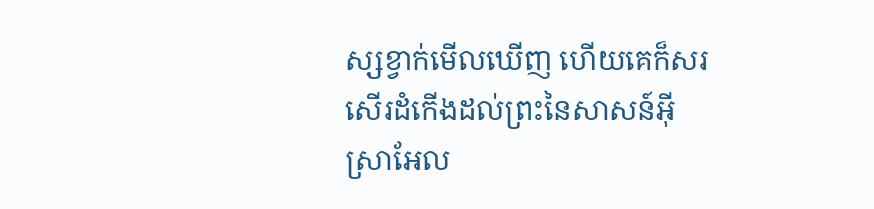ស្សខ្វាក់មើលឃើញ ហើយគេក៏សរសើរដំកើងដល់ព្រះនៃសាសន៍អ៊ីស្រាអែល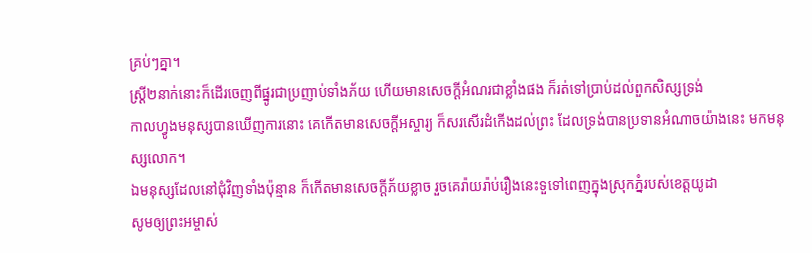គ្រប់ៗគ្នា។
ស្ត្រី២នាក់នោះក៏ដើរចេញពីផ្នូរជាប្រញាប់ទាំងភ័យ ហើយមានសេចក្ដីអំណរជាខ្លាំងផង ក៏រត់ទៅប្រាប់ដល់ពួកសិស្សទ្រង់
កាលហ្វូងមនុស្សបានឃើញការនោះ គេកើតមានសេចក្ដីអស្ចារ្យ ក៏សរសើរដំកើងដល់ព្រះ ដែលទ្រង់បានប្រទានអំណាចយ៉ាងនេះ មកមនុស្សលោក។
ឯមនុស្សដែលនៅជុំវិញទាំងប៉ុន្មាន ក៏កើតមានសេចក្ដីភ័យខ្លាច រួចគេរ៉ាយរ៉ាប់រឿងនេះទួទៅពេញក្នុងស្រុកភ្នំរបស់ខេត្តយូដា
សូមឲ្យព្រះអម្ចាស់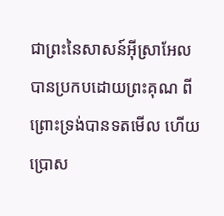ជាព្រះនៃសាសន៍អ៊ីស្រាអែល បានប្រកបដោយព្រះគុណ ពីព្រោះទ្រង់បានទតមើល ហើយប្រោស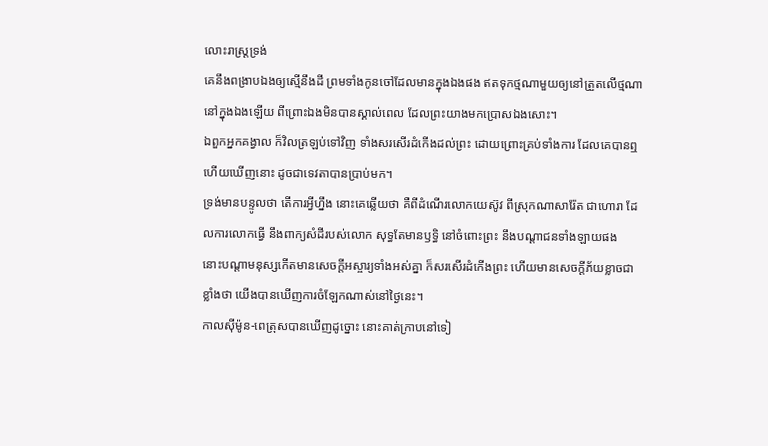លោះរាស្ត្រទ្រង់
គេនឹងពង្រាបឯងឲ្យស្មើនឹងដី ព្រមទាំងកូនចៅដែលមានក្នុងឯងផង ឥតទុកថ្មណាមួយឲ្យនៅត្រួតលើថ្មណា នៅក្នុងឯងឡើយ ពីព្រោះឯងមិនបានស្គាល់ពេល ដែលព្រះយាងមកប្រោសឯងសោះ។
ឯពួកអ្នកគង្វាល ក៏វិលត្រឡប់ទៅវិញ ទាំងសរសើរដំកើងដល់ព្រះ ដោយព្រោះគ្រប់ទាំងការ ដែលគេបានឮ ហើយឃើញនោះ ដូចជាទេវតាបានប្រាប់មក។
ទ្រង់មានបន្ទូលថា តើការអ្វីហ្នឹង នោះគេឆ្លើយថា គឺពីដំណើរលោកយេស៊ូវ ពីស្រុកណាសារ៉ែត ជាហោរា ដែលការលោកធ្វើ នឹងពាក្យសំដីរបស់លោក សុទ្ធតែមានឫទ្ធិ នៅចំពោះព្រះ នឹងបណ្តាជនទាំងឡាយផង
នោះបណ្តាមនុស្សកើតមានសេចក្ដីអស្ចារ្យទាំងអស់គ្នា ក៏សរសើរដំកើងព្រះ ហើយមានសេចក្ដីភ័យខ្លាចជាខ្លាំងថា យើងបានឃើញការចំឡែកណាស់នៅថ្ងៃនេះ។
កាលស៊ីម៉ូន-ពេត្រុសបានឃើញដូច្នោះ នោះគាត់ក្រាបនៅទៀ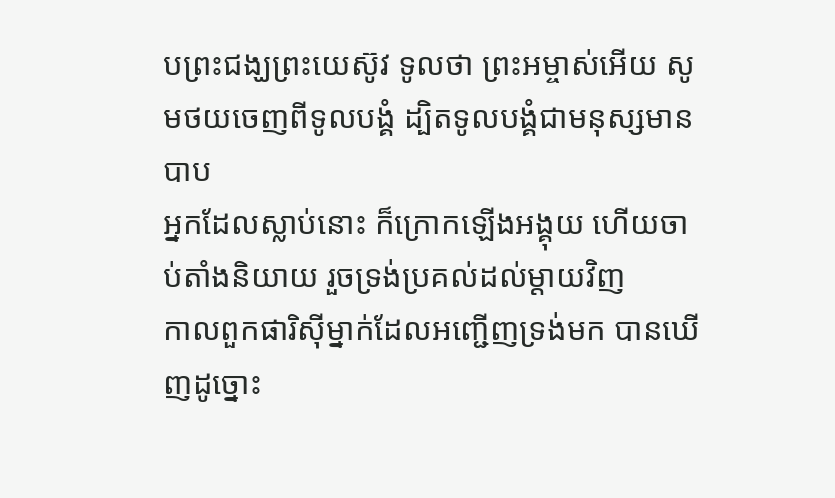បព្រះជង្ឃព្រះយេស៊ូវ ទូលថា ព្រះអម្ចាស់អើយ សូមថយចេញពីទូលបង្គំ ដ្បិតទូលបង្គំជាមនុស្សមានបាប
អ្នកដែលស្លាប់នោះ ក៏ក្រោកឡើងអង្គុយ ហើយចាប់តាំងនិយាយ រួចទ្រង់ប្រគល់ដល់ម្តាយវិញ
កាលពួកផារិស៊ីម្នាក់ដែលអញ្ជើញទ្រង់មក បានឃើញដូច្នោះ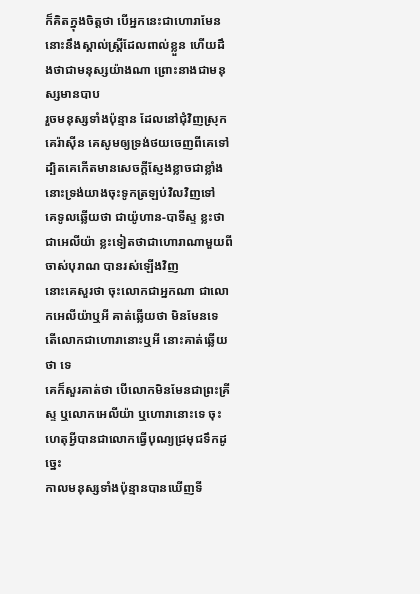ក៏គិតក្នុងចិត្តថា បើអ្នកនេះជាហោរាមែន នោះនឹងស្គាល់ស្ត្រីដែលពាល់ខ្លួន ហើយដឹងថាជាមនុស្សយ៉ាងណា ព្រោះនាងជាមនុស្សមានបាប
រួចមនុស្សទាំងប៉ុន្មាន ដែលនៅជុំវិញស្រុកគេរ៉ាស៊ីន គេសូមឲ្យទ្រង់ថយចេញពីគេទៅ ដ្បិតគេកើតមានសេចក្ដីស្ញែងខ្លាចជាខ្លាំង នោះទ្រង់យាងចុះទូកត្រឡប់វិលវិញទៅ
គេទូលឆ្លើយថា ជាយ៉ូហាន-បាទីស្ទ ខ្លះថាជាអេលីយ៉ា ខ្លះទៀតថាជាហោរាណាមួយពីចាស់បុរាណ បានរស់ឡើងវិញ
នោះគេសួរថា ចុះលោកជាអ្នកណា ជាលោកអេលីយ៉ាឬអី គាត់ឆ្លើយថា មិនមែនទេ តើលោកជាហោរានោះឬអី នោះគាត់ឆ្លើយថា ទេ
គេក៏សួរគាត់ថា បើលោកមិនមែនជាព្រះគ្រីស្ទ ឬលោកអេលីយ៉ា ឬហោរានោះទេ ចុះហេតុអ្វីបានជាលោកធ្វើបុណ្យជ្រមុជទឹកដូច្នេះ
កាលមនុស្សទាំងប៉ុន្មានបានឃើញទី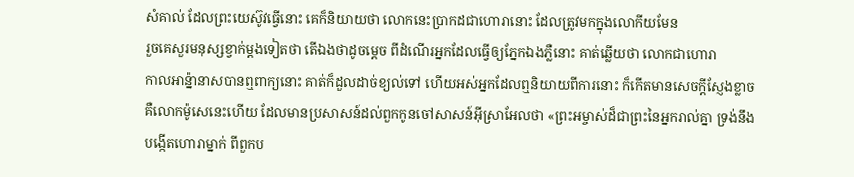សំគាល់ ដែលព្រះយេស៊ូវធ្វើនោះ គេក៏និយាយថា លោកនេះប្រាកដជាហោរានោះ ដែលត្រូវមកក្នុងលោកីយមែន
រួចគេសួរមនុស្សខ្វាក់ម្តងទៀតថា តើឯងថាដូចម្តេច ពីដំណើរអ្នកដែលធ្វើឲ្យភ្នែកឯងភ្លឺនោះ គាត់ឆ្លើយថា លោកជាហោរា
កាលអាន៉្នានាសបានឮពាក្យនោះ គាត់ក៏ដួលដាច់ខ្យល់ទៅ ហើយអស់អ្នកដែលឮនិយាយពីការនោះ ក៏កើតមានសេចក្ដីស្ញែងខ្លាច
គឺលោកម៉ូសេនេះហើយ ដែលមានប្រសាសន៍ដល់ពួកកូនចៅសាសន៍អ៊ីស្រាអែលថា «ព្រះអម្ចាស់ដ៏ជាព្រះនៃអ្នករាល់គ្នា ទ្រង់នឹងបង្កើតហោរាម្នាក់ ពីពួកប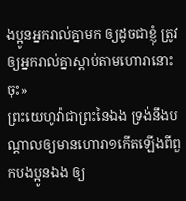ងប្អូនអ្នករាល់គ្នាមក ឲ្យដូចជាខ្ញុំ ត្រូវឲ្យអ្នករាល់គ្នាស្តាប់តាមហោរានោះចុះ»
ព្រះយេហូវ៉ាជាព្រះនៃឯង ទ្រង់នឹងបណ្តាលឲ្យមានហោរា១កើតឡើងពីពួកបងប្អូនឯង ឲ្យ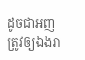ដូចជាអញត្រូវឲ្យឯងរា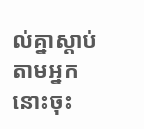ល់គ្នាស្តាប់តាមអ្នកនោះចុះ